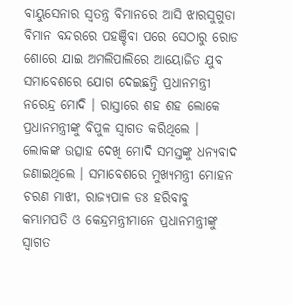ବାୟୁସେନାର ସ୍ୱତନ୍ତ୍ର ବିମାନରେ ଆସି ଝାରସୁଗୁଡା ବିମାନ ବନ୍ଦରରେ ପହଞ୍ଚିବା ପରେ ସେଠାରୁ ରୋଡ ଶୋରେ ଯାଇ ଅମଲିପାଲିରେ ଆୟୋଜିତ ଯୁବ ସମାବେଶରେ ଯୋଗ ଦେଇଛନ୍ତି ପ୍ରଧାନମନ୍ତ୍ରୀ ନରେନ୍ଦ୍ର ମୋଦି । ରାସ୍ତାରେ ଶହ ଶହ ଲୋକେ ପ୍ରଧାନମନ୍ତ୍ରୀଙ୍କୁ ବିପୁଳ ସ୍ୱାଗତ କରିଥିଲେ । ଲୋକଙ୍କ ଉତ୍ସାହ ଦେଖି ମୋଦି ସମସ୍ତଙ୍କୁ ଧନ୍ୟବାଦ ଜଣାଇଥିଲେ । ସମାବେଶରେ ମୁଖ୍ୟମନ୍ତ୍ରୀ ମୋହନ ଚରଣ ମାଝୀ, ରାଜ୍ୟପାଳ ଡଃ ହରିବାବୁ କମ୍ଭାମପତି ଓ କେନ୍ଦ୍ରମନ୍ତ୍ରୀମାନେ ପ୍ରଧାନମନ୍ତ୍ରୀଙ୍କୁ ସ୍ୱାଗତ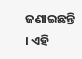ଜଣାଇଛନ୍ତି । ଏହି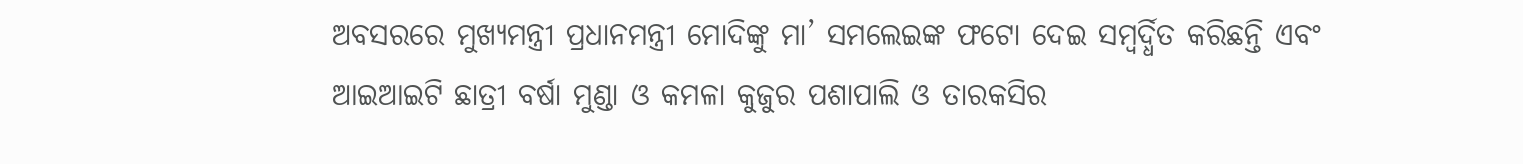ଅବସରରେ ମୁଖ୍ୟମନ୍ତ୍ରୀ ପ୍ରଧାନମନ୍ତ୍ରୀ ମୋଦିଙ୍କୁ ମା’ ସମଲେଇଙ୍କ ଫଟୋ ଦେଇ ସମ୍ବର୍ଦ୍ଧିତ କରିଛନ୍ତି ଏବଂ ଆଇଆଇଟି ଛାତ୍ରୀ ବର୍ଷା ମୁଣ୍ଡା ଓ କମଳା କୁଜୁର ପଶାପାଲି ଓ ତାରକସିର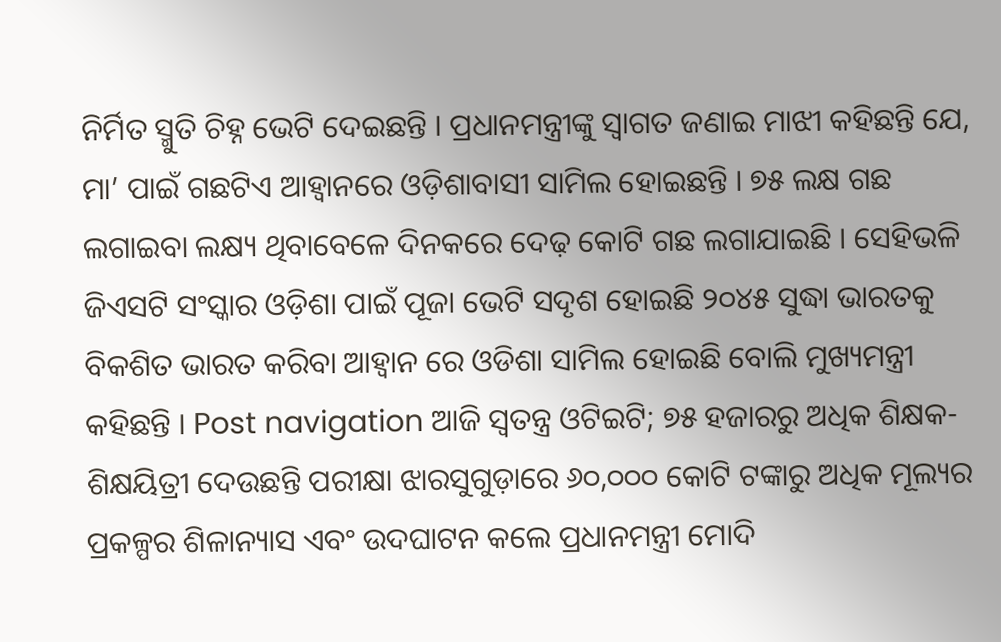ନିର୍ମିତ ସ୍ମୁତି ଚିହ୍ନ ଭେଟି ଦେଇଛନ୍ତି । ପ୍ରଧାନମନ୍ତ୍ରୀଙ୍କୁ ସ୍ୱାଗତ ଜଣାଇ ମାଝୀ କହିଛନ୍ତି ଯେ, ମା’ ପାଇଁ ଗଛଟିଏ ଆହ୍ୱାନରେ ଓଡ଼ିଶାବାସୀ ସାମିଲ ହୋଇଛନ୍ତି । ୭୫ ଲକ୍ଷ ଗଛ ଲଗାଇବା ଲକ୍ଷ୍ୟ ଥିବାବେଳେ ଦିନକରେ ଦେଢ଼ କୋଟି ଗଛ ଲଗାଯାଇଛି । ସେହିଭଳି ଜିଏସଟି ସଂସ୍କାର ଓଡ଼ିଶା ପାଇଁ ପୂଜା ଭେଟି ସଦୃଶ ହୋଇଛି ୨୦୪୫ ସୁଦ୍ଧା ଭାରତକୁ ବିକଶିତ ଭାରତ କରିବା ଆହ୍ୱାନ ରେ ଓଡିଶା ସାମିଲ ହୋଇଛି ବୋଲି ମୁଖ୍ୟମନ୍ତ୍ରୀ କହିଛନ୍ତି । Post navigation ଆଜି ସ୍ୱତନ୍ତ୍ର ଓଟିଇଟି; ୭୫ ହଜାରରୁ ଅଧିକ ଶିକ୍ଷକ-ଶିକ୍ଷୟିତ୍ରୀ ଦେଉଛନ୍ତି ପରୀକ୍ଷା ଝାରସୁଗୁଡ଼ାରେ ୬୦,୦୦୦ କୋଟି ଟଙ୍କାରୁ ଅଧିକ ମୂଲ୍ୟର ପ୍ରକଳ୍ପର ଶିଳାନ୍ୟାସ ଏବଂ ଉଦଘାଟନ କଲେ ପ୍ରଧାନମନ୍ତ୍ରୀ ମୋଦି